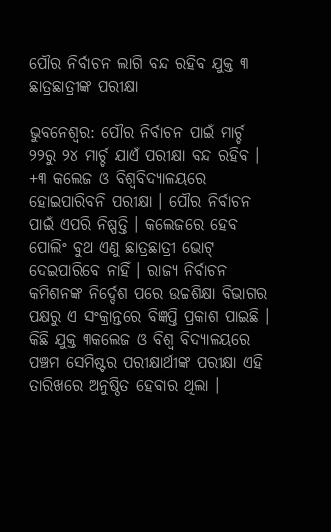ପୌର ନିର୍ବାଚନ ଲାଗି ବନ୍ଦ ରହିବ ଯୁକ୍ତ ୩ ଛାତ୍ରଛାତ୍ରୀଙ୍କ ପରୀକ୍ଷା

ଭୁବନେଶ୍ୱର: ପୌର ନିର୍ବାଚନ ପାଇଁ ମାର୍ଚ୍ଚ ୨୨ରୁ ୨୪ ମାର୍ଚ୍ଚ ଯାଏଁ ପରୀକ୍ଷା ବନ୍ଦ ରହିବ । +୩ କଲେଜ ଓ ବିଶ୍ୱବିଦ୍ୟାଳୟରେ ହୋଇପାରିବନି ପରୀକ୍ଷା । ପୌର ନିର୍ବାଚନ ପାଇଁ ଏପରି ନିଷ୍ପତ୍ତି । କଲେଜରେ ହେବ ପୋଲିଂ ବୁଥ ଏଣୁ ଛାତ୍ରଛାତ୍ରୀ ଭୋଟ୍ ଦେଇପାରିବେ ନାହିଁ । ରାଜ୍ୟ ନିର୍ବାଚନ କମିଶନଙ୍କ ନିର୍ଦ୍ଦେଶ ପରେ ଉଚ୍ଚଶିକ୍ଷା ବିଭାଗର ପକ୍ଷରୁ ଏ ସଂକ୍ରାନ୍ତରେ ବିଜ୍ଞପ୍ତି ପ୍ରକାଶ ପାଇଛି । କିଛି ଯୁକ୍ତ ୩କଲେଜ ଓ ବିଶ୍ୱ ବିଦ୍ୟାଳୟରେ ପଞ୍ଚମ ସେମିଷ୍ଟର ପରୀକ୍ଷାର୍ଥୀଙ୍କ ପରୀକ୍ଷା ଏହି ତାରିଖରେ ଅନୁଷ୍ଠିତ ହେବାର ଥିଲା ।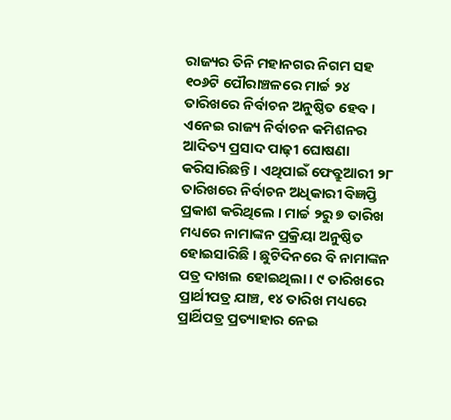ରାଜ୍ୟର ତିନି ମହାନଗର ନିଗମ ସହ ୧୦୬ଟି ପୌରାଞ୍ଚଳରେ ମାର୍ଚ୍ଚ ୨୪ ତାରିଖରେ ନିର୍ବାଚନ ଅନୁଷ୍ଠିତ ହେବ । ଏନେଇ ରାଜ୍ୟ ନିର୍ବାଚନ କମିଶନର ଆଦିତ୍ୟ ପ୍ରସାଦ ପାଢ଼ୀ ଘୋଷଣା କରିସାରିଛନ୍ତି । ଏଥିପାଇଁ ଫେବ୍ରୁଆରୀ ୨୮ ତାରିଖରେ ନିର୍ବାଚନ ଅଧିକାରୀ ବିଜ୍ଞପ୍ତି ପ୍ରକାଶ କରିଥିଲେ । ମାର୍ଚ୍ଚ ୨ରୁ ୭ ତାରିଖ ମଧ୍ୟରେ ନାମାଙ୍କନ ପ୍ରକ୍ରିୟା ଅନୁଷ୍ଠିତ ହୋଇସାରିଛି । ଛୁଟିଦିନରେ ବି ନାମାଙ୍କନ ପତ୍ର ଦାଖଲ ହୋଇଥିଲା । ୯ ତାରିଖରେ ପ୍ରାର୍ଥୀପତ୍ର ଯାଞ୍ଚ, ୧୪ ତାରିଖ ମଧ୍ୟରେ ପ୍ରାର୍ଥିପତ୍ର ପ୍ରତ୍ୟାହାର ନେଇ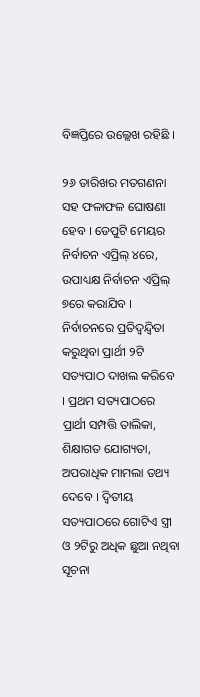ବିଜ୍ଞପ୍ତିରେ ଉଲ୍ଲେଖ ରହିଛି ।

୨୬ ତାରିଖର ମତଗଣନା ସହ ଫଳାଫଳ ଘୋଷଣା ହେବ । ଡେପୁଟି ମେୟର ନିର୍ବାଚନ ଏପ୍ରିଲ୍ ୪ରେ, ଉପାଧ୍ୟକ୍ଷ ନିର୍ବାଚନ ଏପ୍ରିଲ୍ ୭ରେ କରାଯିବ । ନିର୍ବାଚନରେ ପ୍ରତିଦ୍ୱନ୍ଦ୍ୱିତା କରୁଥିବା ପ୍ରାର୍ଥୀ ୨ଟି ସତ୍ୟପାଠ ଦାଖଲ କରିବେ । ପ୍ରଥମ ସତ୍ୟପାଠରେ ପ୍ରାର୍ଥୀ ସମ୍ପତ୍ତି ତାଲିକା, ଶିକ୍ଷାଗତ ଯୋଗ୍ୟତା, ଅପରାଧିକ ମାମଲା ତଥ୍ୟ ଦେବେ । ଦ୍ୱିତୀୟ ସତ୍ୟପାଠରେ ଗୋଟିଏ ସ୍ତ୍ରୀ ଓ ୨ଟିରୁ ଅଧିକ ଛୁଆ ନଥିବା ସୂଚନା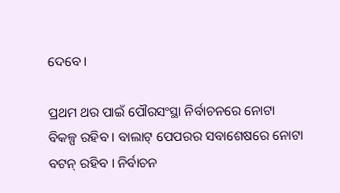ଦେବେ ।

ପ୍ରଥମ ଥର ପାଇଁ ପୌରସଂସ୍ଥା ନିର୍ବାଚନରେ ନୋଟା ବିକଳ୍ପ ରହିବ । ବାଲାଟ୍ ପେପରର ସବାଶେଷରେ ନୋଟା ବଟନ୍ ରହିବ । ନିର୍ବାଚନ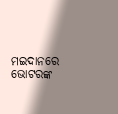ମଇଦାନରେ ଭୋଟରଙ୍କ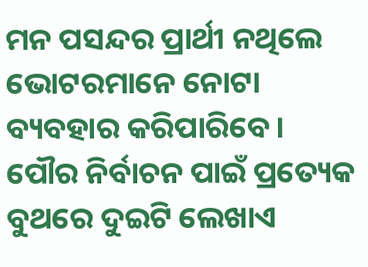ମନ ପସନ୍ଦର ପ୍ରାର୍ଥୀ ନଥିଲେ ଭୋଟରମାନେ ନୋଟା ବ୍ୟବହାର କରିପାରିବେ । ପୌର ନିର୍ବାଚନ ପାଇଁ ପ୍ରତ୍ୟେକ ବୁଥରେ ଦୁଇଟି ଲେଖାଏ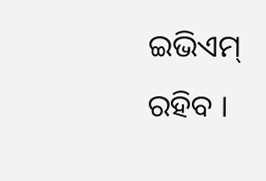ଇଭିଏମ୍ ରହିବ ।